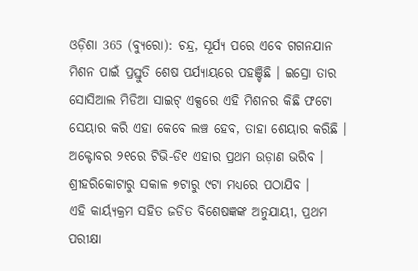ଓଡ଼ିଶା 365 (ବ୍ୟୁରୋ): ଚନ୍ଦ୍ର, ସୂର୍ଯ୍ୟ ପରେ ଏବେ ଗଗନଯାନ ମିଶନ ପାଇଁ ପ୍ରସ୍ତୁତି ଶେଷ ପର୍ଯ୍ୟାୟରେ ପହଞ୍ଚିଛି । ଇସ୍ରୋ ତାର ସୋସିଆଲ ମିଡିଆ ସାଇଟ୍ ଏକ୍ସରେ ଏହି ମିଶନର କିଛି ଫଟୋ ସେୟାର କରି ଏହା କେବେ ଲଞ୍ଚ ହେବ, ତାହା ଶେୟାର କରିଛି । ଅକ୍ଟୋବର ୨୧ରେ ଟିଭି-ଡି୧ ଏହାର ପ୍ରଥମ ଉଡ଼ାଣ ଭରିବ । ଶ୍ରୀହରିକୋଟାରୁ ସକାଳ ୭ଟାରୁ ୯ଟା ମଧ୍ୟରେ ପଠାଯିବ ।
ଏହି କାର୍ୟ୍ୟକ୍ରମ ସହିତ ଜଡିତ ବିଶେଷଜ୍ଞଙ୍କ ଅନୁଯାୟୀ, ପ୍ରଥମ ପରୀକ୍ଷା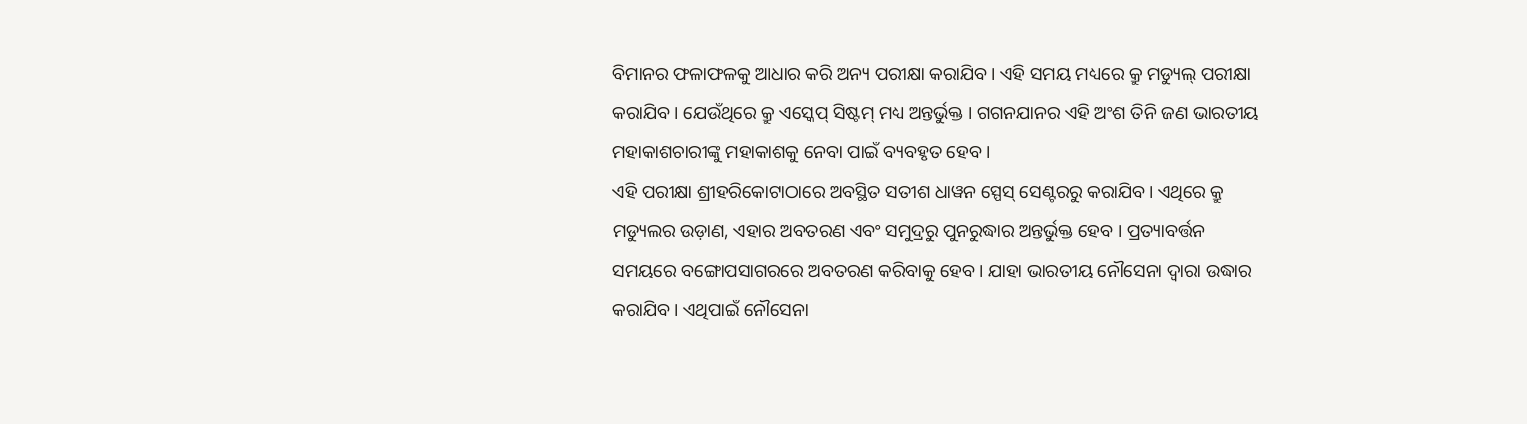ବିମାନର ଫଳାଫଳକୁ ଆଧାର କରି ଅନ୍ୟ ପରୀକ୍ଷା କରାଯିବ। ଏହି ସମୟ ମଧ୍ୟରେ କ୍ରୁ ମଡ୍ୟୁଲ୍ ପରୀକ୍ଷା କରାଯିବ । ଯେଉଁଥିରେ କ୍ରୁ ଏସ୍କେପ୍ ସିଷ୍ଟମ୍ ମଧ୍ୟ ଅନ୍ତର୍ଭୁକ୍ତ । ଗଗନଯାନର ଏହି ଅଂଶ ତିନି ଜଣ ଭାରତୀୟ ମହାକାଶଚାରୀଙ୍କୁ ମହାକାଶକୁ ନେବା ପାଇଁ ବ୍ୟବହୃତ ହେବ ।
ଏହି ପରୀକ୍ଷା ଶ୍ରୀହରିକୋଟାଠାରେ ଅବସ୍ଥିତ ସତୀଶ ଧାୱନ ସ୍ପେସ୍ ସେଣ୍ଟରରୁ କରାଯିବ। ଏଥିରେ କ୍ରୁ ମଡ୍ୟୁଲର ଉଡ଼ାଣ, ଏହାର ଅବତରଣ ଏବଂ ସମୁଦ୍ରରୁ ପୁନରୁଦ୍ଧାର ଅନ୍ତର୍ଭୁକ୍ତ ହେବ । ପ୍ରତ୍ୟାବର୍ତ୍ତନ ସମୟରେ ବଙ୍ଗୋପସାଗରରେ ଅବତରଣ କରିବାକୁ ହେବ। ଯାହା ଭାରତୀୟ ନୌସେନା ଦ୍ୱାରା ଉଦ୍ଧାର କରାଯିବ। ଏଥିପାଇଁ ନୌସେନା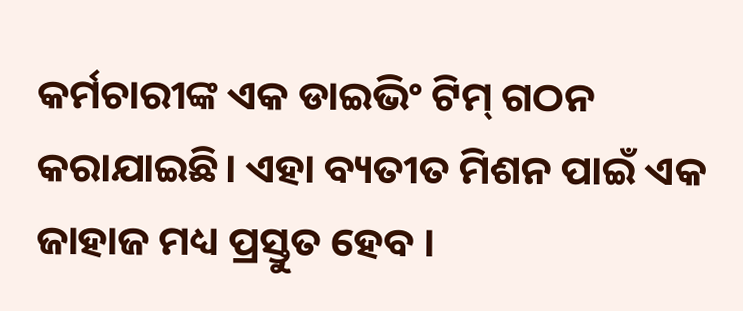କର୍ମଚାରୀଙ୍କ ଏକ ଡାଇଭିଂ ଟିମ୍ ଗଠନ କରାଯାଇଛି। ଏହା ବ୍ୟତୀତ ମିଶନ ପାଇଁ ଏକ ଜାହାଜ ମଧ୍ୟ ପ୍ରସ୍ତୁତ ହେବ ।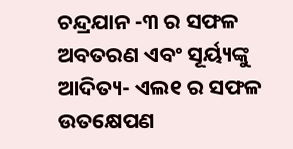ଚନ୍ଦ୍ରଯାନ -୩ ର ସଫଳ ଅବତରଣ ଏବଂ ସୂର୍ୟ୍ୟଙ୍କୁ ଆଦିତ୍ୟ- ଏଲ୧ ର ସଫଳ ଉତକ୍ଷେପଣ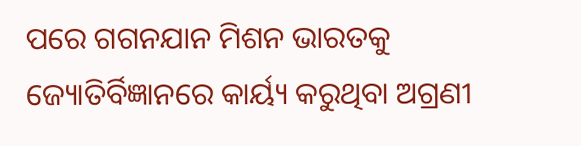ପରେ ଗଗନଯାନ ମିଶନ ଭାରତକୁ ଜ୍ୟୋତିର୍ବିଜ୍ଞାନରେ କାର୍ୟ୍ୟ କରୁଥିବା ଅଗ୍ରଣୀ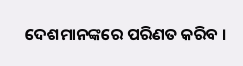ଦେଶମାନଙ୍କରେ ପରିଣତ କରିବ ।